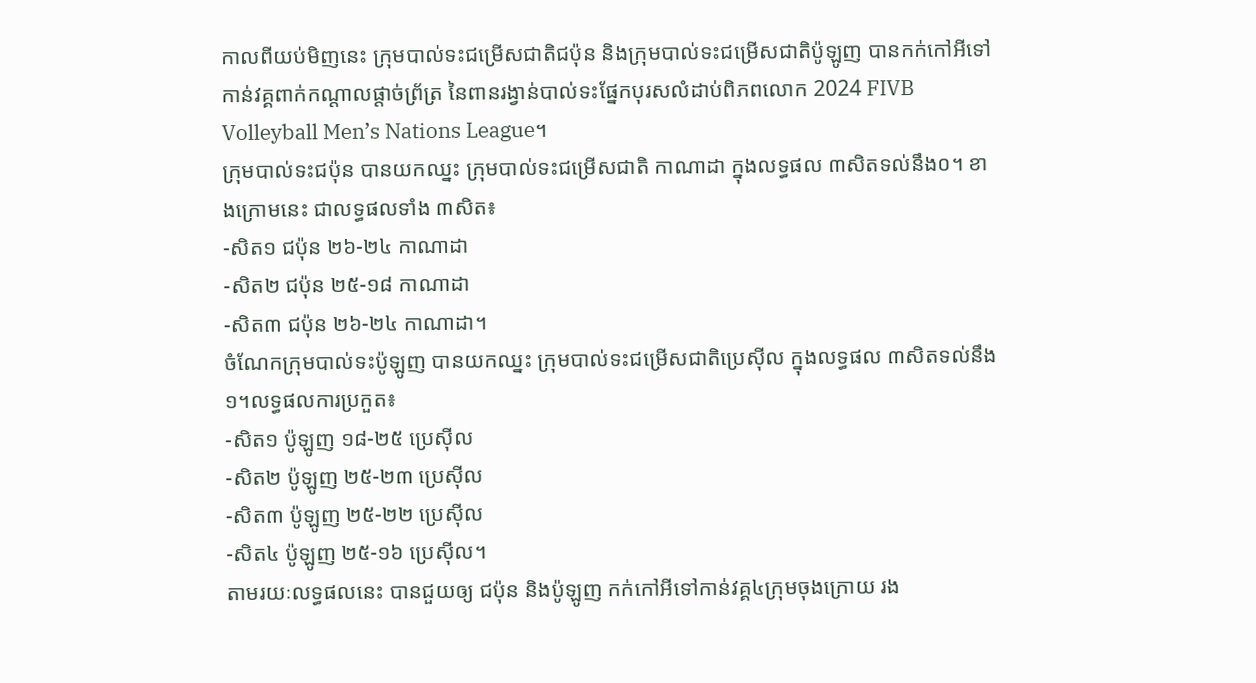កាលពីយប់មិញនេះ ក្រុមបាល់ទះជម្រើសជាតិជប៉ុន និងក្រុមបាល់ទះជម្រើសជាតិប៉ូឡូញ បានកក់កៅអីទៅកាន់វគ្គពាក់កណ្ដាលផ្ដាច់ព្រ័ត្រ នៃពានរង្វាន់បាល់ទះផ្នែកបុរសលំដាប់ពិភពលោក 2024 FIVB Volleyball Men’s Nations League។
ក្រុមបាល់ទះជប៉ុន បានយកឈ្នះ ក្រុមបាល់ទះជម្រើសជាតិ កាណាដា ក្នុងលទ្ធផល ៣សិតទល់នឹង០។ ខាងក្រោមនេះ ជាលទ្ធផលទាំង ៣សិត៖
-សិត១ ជប៉ុន ២៦-២៤ កាណាដា
-សិត២ ជប៉ុន ២៥-១៨ កាណាដា
-សិត៣ ជប៉ុន ២៦-២៤ កាណាដា។
ចំណែកក្រុមបាល់ទះប៉ូឡូញ បានយកឈ្នះ ក្រុមបាល់ទះជម្រើសជាតិប្រេស៊ីល ក្នុងលទ្ធផល ៣សិតទល់នឹង១។លទ្ធផលការប្រកួត៖
-សិត១ ប៉ូឡូញ ១៨-២៥ ប្រេស៊ីល
-សិត២ ប៉ូឡូញ ២៥-២៣ ប្រេស៊ីល
-សិត៣ ប៉ូឡូញ ២៥-២២ ប្រេស៊ីល
-សិត៤ ប៉ូឡូញ ២៥-១៦ ប្រេស៊ីល។
តាមរយៈលទ្ធផលនេះ បានជួយឲ្យ ជប៉ុន និងប៉ូឡូញ កក់កៅអីទៅកាន់វគ្គ៤ក្រុមចុងក្រោយ រង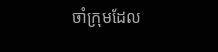ចាំក្រុមដែល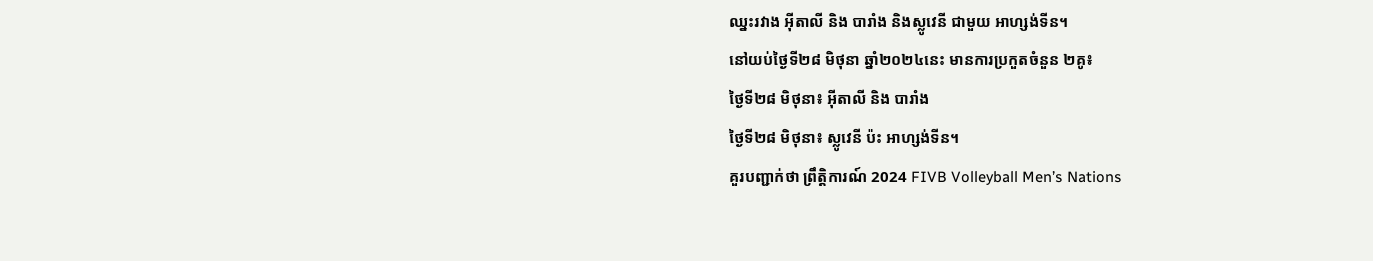ឈ្នះរវាង អ៊ីតាលី និង បារាំង និងស្លូវេនី ជាមួយ អាហ្សង់ទីន។
នៅយប់ថ្ងៃទី២៨ មិថុនា ឆ្នាំ២០២៤នេះ មានការប្រកួតចំនួន ២គូ៖
ថ្ងៃទី២៨ មិថុនា៖ អ៊ីតាលី និង បារាំង
ថ្ងៃទី២៨ មិថុនា៖ ស្លូវេនី ប៉ះ អាហ្សង់ទីន។
គួរបញ្ជាក់ថា ព្រឹត្តិការណ៍ 2024 FIVB Volleyball Men’s Nations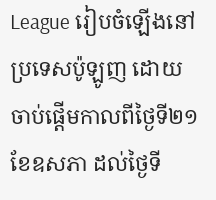League រៀបចំឡើងនៅប្រទេសប៉ូឡូញ ដោយចាប់ផ្ដើមកាលពីថ្ងៃទី២១ ខែឧសភា ដល់ថ្ងៃទី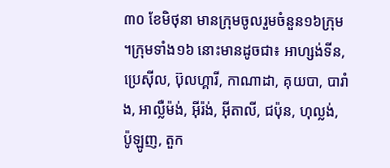៣០ ខែមិថុនា មានក្រុមចូលរួមចំនួន១៦ក្រុម ។ក្រុមទាំង១៦ នោះមានដូចជា៖ អាហ្សង់ទីន, ប្រេស៊ីល, ប៊ុលហ្គារី, កាណាដា, គុយបា, បារាំង, អាល្លឺម៉ង់, អ៊ីរ៉ង់, អ៊ីតាលី, ជប៉ុន, ហុល្លង់, ប៉ូឡូញ, តួក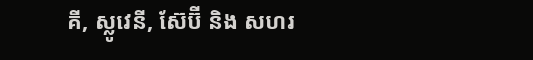គី, ស្លូវេនី, ស៊ែប៊ី និង សហរ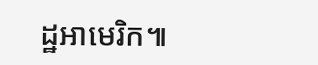ដ្ឋអាមេរិក៕